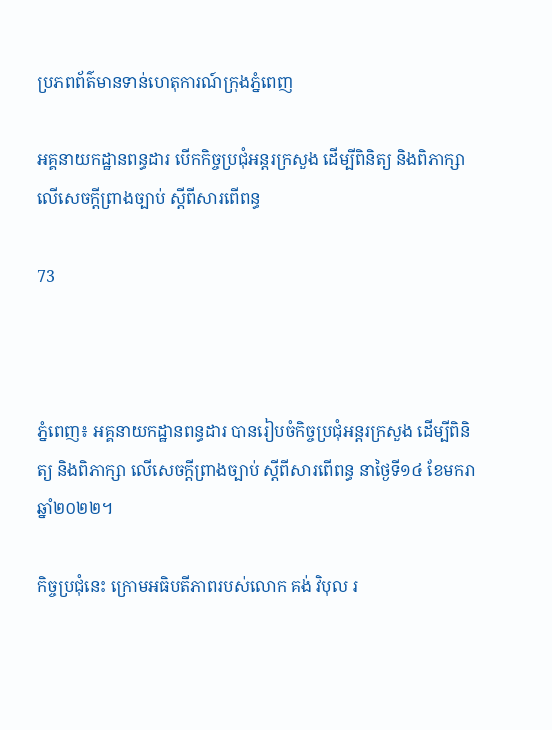ប្រភពព័ត៌មានទាន់ហេតុការណ៍ក្រុងភ្នំពេញ

អគ្គនាយកដ្ឋានពន្ធដារ បើកកិច្ចប្រជុំអន្តរក្រសួង ដើម្បីពិនិត្យ និងពិភាក្សាលើសេចក្តីព្រាងច្បាប់ ស្តីពីសារពើពន្ធ

73



ភ្នំពេញ៖ អគ្គនាយកដ្ឋានពន្ធដារ បានរៀបចំកិច្ចប្រជុំអន្តរក្រសួង ដើម្បីពិនិត្យ និងពិភាក្សា លើសេចក្តីព្រាងច្បាប់ ស្តីពីសារពើពន្ធ នាថ្ងៃទី១៤ ខែមករា ឆ្នាំ២០២២។

កិច្ចប្រជុំនេះ ក្រោមអធិបតីភាពរបស់លោក គង់ វិបុល រ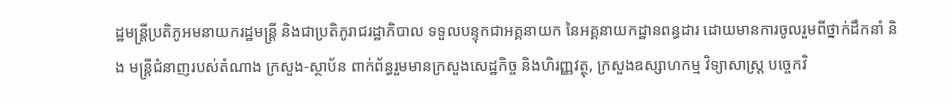ដ្ឋមន្ត្រីប្រតិភូអមនាយករដ្ឋមន្ត្រី និងជាប្រតិភូរាជរដ្ឋាភិបាល ទទួលបន្ទុកជាអគ្គនាយក នៃអគ្គនាយកដ្ឋានពន្ធដារ ដោយមានការចូលរួមពីថ្នាក់ដឹកនាំ និង មន្ត្រីជំនាញរបស់តំណាង ក្រសួង-ស្ថាប័ន ពាក់ព័ន្ធរួមមានក្រសួងសេដ្ឋកិច្ច និងហិរញ្ញវត្ថុ, ក្រសួងឧស្សាហកម្ម វិទ្យាសាស្រ្ត បច្ចេកវិ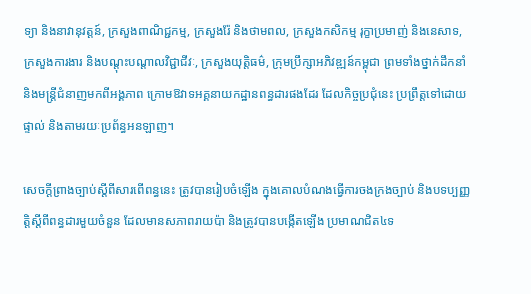ទ្យា និងនាវានុវត្ដន៍, ក្រសួងពាណិជ្ជកម្ម, ក្រសួងរ៉ែ និងថាមពល, ក្រសួងកសិកម្ម រុក្ខាប្រមាញ់ និងនេសាទ, ក្រសួងការងារ និងបណ្តុះបណ្តាលវិជ្ជាជីវៈ, ក្រសួងយុត្តិធម៌, ក្រុមប្រឹក្សាអភិវឌ្ឍន៍កម្ពុជា ព្រមទាំងថ្នាក់ដឹកនាំ និងមន្ត្រីជំនាញមកពីអង្គភាព ក្រោមឱវាទអគ្គនាយកដ្ឋានពន្ធដារផងដែរ ដែលកិច្ចប្រជុំនេះ ប្រព្រឹត្តទៅដោយផ្ទាល់ និងតាមរយៈប្រព័ន្ធអនឡាញ។

សេចក្តីព្រាងច្បាប់ស្តីពីសារពើពន្ធនេះ ត្រូវបានរៀបចំឡើង ក្នុងគោលបំណងធ្វើការចងក្រងច្បាប់ និងបទប្បញ្ញត្តិស្តីពីពន្ធដារមួយចំនួន ដែលមានសភាពរាយប៉ា និងត្រូវបានបង្កើតឡើង ប្រមាណជិត៤ទ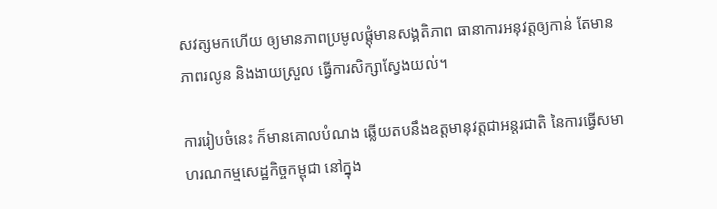សវត្សមកហើយ ឲ្យមានភាពប្រមូលផ្តុំមានសង្គតិភាព ធានាការអនុវត្តឲ្យកាន់ តែមានភាពរលូន និងងាយស្រួល ធ្វើការសិក្សាស្វែងយល់។

ការរៀបចំនេះ ក៏មានគោលបំណង ឆ្លើយតបនឹងឧត្តមានុវត្តជាអន្តរជាតិ នៃការធ្វើសមាហរណកម្មសេដ្ឋកិច្ចកម្ពុជា នៅក្នុង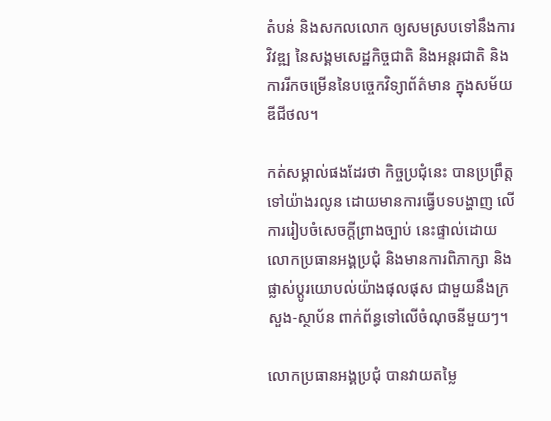តំបន់ និងសកលលោក ឲ្យសមស្របទៅនឹងការវិវឌ្ឍ នៃសង្គមសេដ្ឋកិច្ចជាតិ និងអន្តរជាតិ និងការរីកចម្រើននៃបច្ចេកវិទ្យាព័ត៌មាន ក្នុងសម័យឌីជីថល។

កត់សម្គាល់ផងដែរថា កិច្ចប្រជុំនេះ បានប្រព្រឹត្តទៅយ៉ាងរលូន ដោយមានការធ្វើបទបង្ហាញ លើការរៀបចំសេចក្តីព្រាងច្បាប់ នេះផ្ទាល់ដោយ លោកប្រធានអង្គប្រជុំ និងមានការពិភាក្សា និងផ្លាស់ប្តូរយោបល់យ៉ាងផុលផុស ជាមួយនឹងក្រសួង-ស្ថាប័ន ពាក់ព័ន្ធទៅលើចំណុចនីមួយៗ។

លោកប្រធានអង្គប្រជុំ បានវាយតម្លៃ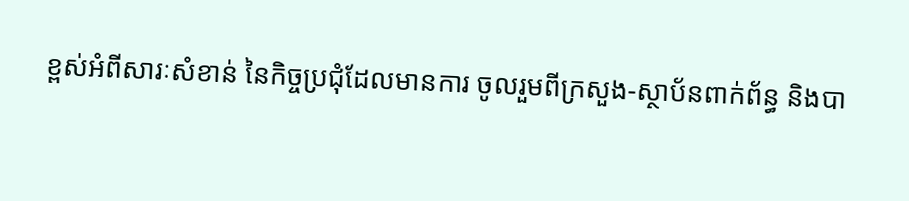ខ្ពស់អំពីសារៈសំខាន់ នៃកិច្ចប្រជុំដែលមានការ ចូលរួមពីក្រសួង-ស្ថាប័នពាក់ព័ន្ធ និងបា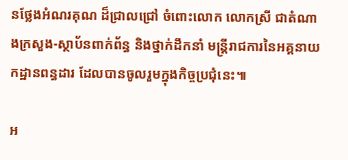នថ្លែងអំណរគុណ ដ៏ជ្រាលជ្រៅ ចំពោះលោក លោកស្រី ជាតំណាងក្រសួង-ស្ថាប័នពាក់ព័ន្ធ និងថ្នាក់ដឹកនាំ មន្ត្រីរាជការនៃអគ្គនាយកដ្ឋានពន្ធដារ ដែលបានចូលរួមក្នុងកិច្ចប្រជុំនេះ៕

អ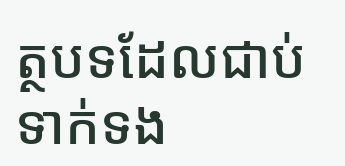ត្ថបទដែលជាប់ទាក់ទង